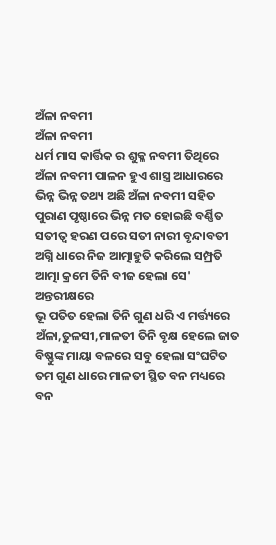ଅଁଳା ନବମୀ
ଅଁଳା ନବମୀ
ଧର୍ମ ମାସ କାର୍ତ୍ତିକ ର ଶୁକ୍ଳ ନବମୀ ତିଥିରେ
ଅଁଳା ନବମୀ ପାଳନ ହୁଏ ଶାସ୍ତ୍ର ଆଧାରରେ
ଭିନ୍ନ ଭିନ୍ନ ତଥ୍ୟ ଅଛି ଅଁଳା ନବମୀ ସହିତ
ପୁରାଣ ପୃଷ୍ଠାରେ ଭିନ୍ନ ମତ ହୋଇଛି ବର୍ଣ୍ଣିତ
ସତୀତ୍ୱ ହରଣ ପରେ ସତୀ ନାରୀ ବୃନ୍ଦାବତୀ
ଅଗ୍ନି ଧାରେ ନିଜ ଆତ୍ମାହୁତି କରିଲେ ସମ୍ପ୍ରତି
ଆତ୍ମା କ୍ରମେ ତିନି ବୀଜ ହେଲା ସେ' ଅନ୍ତରୀକ୍ଷରେ
ଭୂ ପତିତ ହେଲା ତିନି ଗୁଣ ଧରି ଏ ମର୍ତ୍ତ୍ୟରେ
ଅଁଳା,ତୁଳସୀ,ମାଳତୀ ତିନି ବୃକ୍ଷ ହେଲେ ଜାତ
ବିଷ୍ଣୁଙ୍କ ମାୟା ବଳରେ ସବୁ ହେଲା ସଂଘଟିତ
ତମ ଗୁଣ ଧାରେ ମାଳତୀ ସ୍ଥିତ ବନ ମଧ୍ୟରେ
ବନ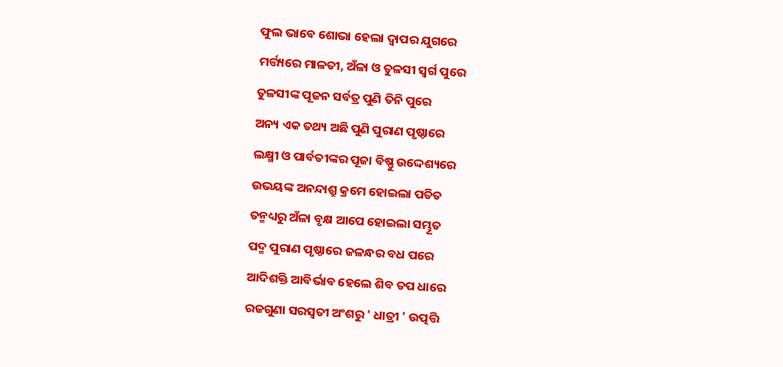ଫୁଲ ଭାବେ ଶୋଭା ହେଲା ଦ୍ଵାପର ଯୁଗରେ
ମର୍ତ୍ତ୍ୟରେ ମାଳତୀ, ଅଁଳା ଓ ତୁଳସୀ ସ୍ୱର୍ଗ ପୁରେ
ତୁଳସୀଙ୍କ ପୂଜନ ସର୍ବତ୍ର ପୁଣି ତିନି ପୁରେ
ଅନ୍ୟ ଏକ ତଥ୍ୟ ଅଛି ପୁଣି ପୁରାଣ ପୃଷ୍ଠାରେ
ଲକ୍ଷ୍ମୀ ଓ ପାର୍ବତୀଙ୍କର ପୂଜା ବିଷ୍ଣୁ ଉଦ୍ଦେଶ୍ୟରେ
ଉଭୟଙ୍କ ଅନନ୍ଦାଶ୍ରୁ କ୍ରମେ ହୋଇଲା ପତିତ
ତନ୍ମଧ୍ୟରୁ ଅଁଳା ବୃକ୍ଷ ଆପେ ହୋଇଲା ସମ୍ଭୂତ
ପଦ୍ମ ପୁରାଣ ପୃଷ୍ଠାରେ ଜଳନ୍ଧର ବଧ ପରେ
ଆଦିଶକ୍ତି ଆବିର୍ଭାବ ହେଲେ ଶିବ ତପ ଧାରେ
ରଜଗୁଣା ସରସ୍ଵତୀ ଅଂଶରୁ ' ଧାତ୍ରୀ ' ଉତ୍ପତ୍ତି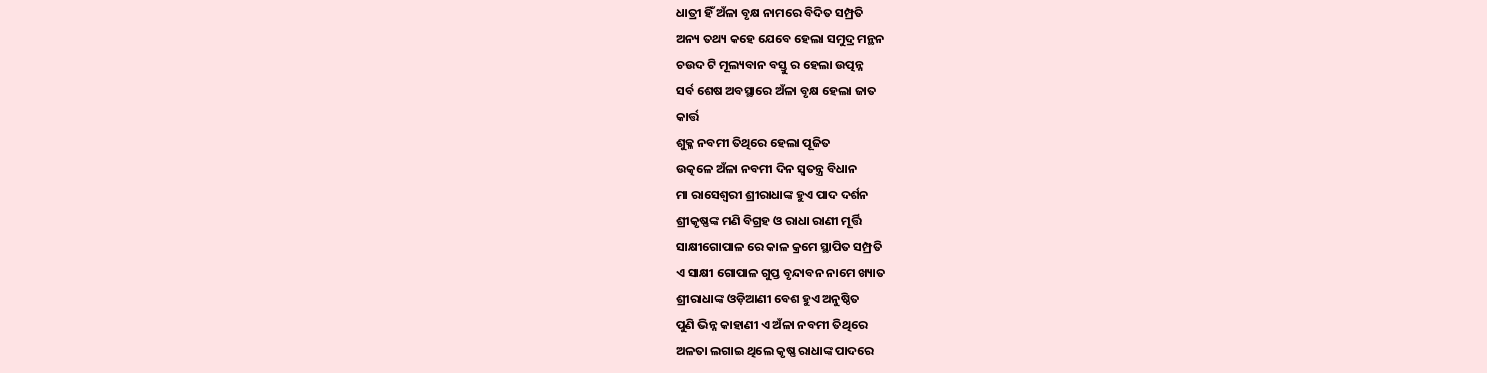ଧାତ୍ରୀ ହିଁ ଅଁଳା ବୃକ୍ଷ ନାମରେ ବିଦିତ ସମ୍ପ୍ରତି
ଅନ୍ୟ ତଥ୍ୟ କହେ ଯେବେ ହେଲା ସମୁଦ୍ର ମନ୍ଥନ
ଚଉଦ ଟି ମୂଲ୍ୟବାନ ବସ୍ତୁ ର ହେଲା ଉତ୍ପନ୍ନ
ସର୍ବ ଶେଷ ଅବସ୍ଥାରେ ଅଁଳା ବୃକ୍ଷ ହେଲା ଜାତ
କାର୍ତ୍ତ
ଶୁକ୍ଳ ନବମୀ ତିଥିରେ ହେଲା ପୂଜିତ
ଉତ୍କଳେ ଅଁଳା ନବମୀ ଦିନ ସ୍ଵତନ୍ତ୍ର ବିଧାନ
ମା ରାସେଶ୍ୱରୀ ଶ୍ରୀରାଧାଙ୍କ ହୁଏ ପାଦ ଦର୍ଶନ
ଶ୍ରୀକୃଷ୍ଣଙ୍କ ମଣି ବିଗ୍ରହ ଓ ରାଧା ରାଣୀ ମୂର୍ତ୍ତି
ସାକ୍ଷୀଗୋପାଳ ରେ କାଳ କ୍ରମେ ସ୍ଥାପିତ ସମ୍ପ୍ରତି
ଏ ସାକ୍ଷୀ ଗୋପାଳ ଗୁପ୍ତ ବୃନ୍ଦାବନ ନାମେ ଖ୍ୟାତ
ଶ୍ରୀରାଧାଙ୍କ ଓଡ଼ିଆଣୀ ବେଶ ହୁଏ ଅନୁଷ୍ଠିତ
ପୁଣି ଭିନ୍ନ କାହାଣୀ ଏ ଅଁଳା ନବମୀ ତିଥିରେ
ଅଳତା ଲଗାଇ ଥିଲେ କୃଷ୍ଣ ରାଧାଙ୍କ ପାଦରେ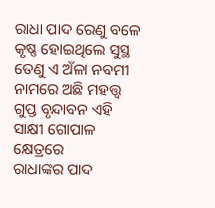ରାଧା ପାଦ ରେଣୁ ବଳେ କୃଷ୍ଣ ହୋଇଥିଲେ ସୁସ୍ଥ
ତେଣୁ ଏ ଅଁଳା ନବମୀ ନାମରେ ଅଛି ମହତ୍ତ୍ୱ
ଗୁପ୍ତ ବୃନ୍ଦାବନ ଏହି ସାକ୍ଷୀ ଗୋପାଳ କ୍ଷେତ୍ରରେ
ରାଧାଙ୍କର ପାଦ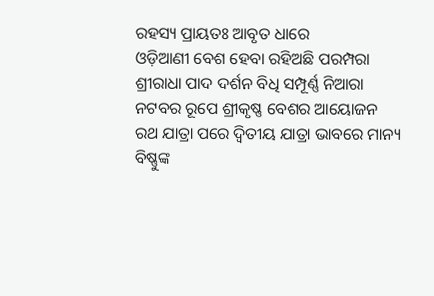ରହସ୍ୟ ପ୍ରାୟତଃ ଆବୃତ ଧାରେ
ଓଡ଼ିଆଣୀ ବେଶ ହେବା ରହିଅଛି ପରମ୍ପରା
ଶ୍ରୀରାଧା ପାଦ ଦର୍ଶନ ବିଧି ସମ୍ପୂର୍ଣ୍ଣ ନିଆରା
ନଟବର ରୂପେ ଶ୍ରୀକୃଷ୍ଣ ବେଶର ଆୟୋଜନ
ରଥ ଯାତ୍ରା ପରେ ଦ୍ଵିତୀୟ ଯାତ୍ରା ଭାବରେ ମାନ୍ୟ
ବିଷ୍ଣୁଙ୍କ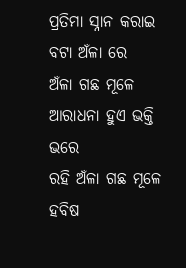ପ୍ରତିମା ସ୍ନାନ କରାଇ ବଟା ଅଁଳା ରେ
ଅଁଳା ଗଛ ମୂଳେ ଆରାଧନା ହୁଏ ଭକ୍ତି ଭରେ
ରହି ଅଁଳା ଗଛ ମୂଳେ ହବିଷ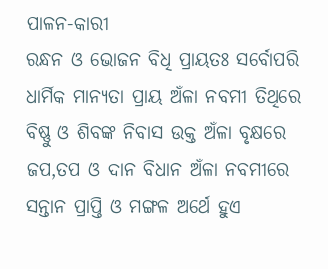ପାଳନ-କାରୀ
ରନ୍ଧନ ଓ ଭୋଜନ ବିଧି ପ୍ରାୟତଃ ସର୍ବୋପରି
ଧାର୍ମିକ ମାନ୍ୟତା ପ୍ରାୟ ଅଁଳା ନବମୀ ତିଥିରେ
ବିଷ୍ଣୁ ଓ ଶିବଙ୍କ ନିବାସ ଉକ୍ତ ଅଁଳା ବୃକ୍ଷରେ
ଜପ,ତପ ଓ ଦାନ ବିଧାନ ଅଁଳା ନବମୀରେ
ସନ୍ତାନ ପ୍ରାପ୍ତି ଓ ମଙ୍ଗଳ ଅର୍ଥେ ହୁଏ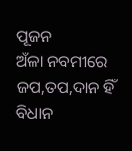ପୂଜନ
ଅଁଳା ନବମୀରେ ଜପ,ତପ,ଦାନ ହିଁ ବିଧାନ